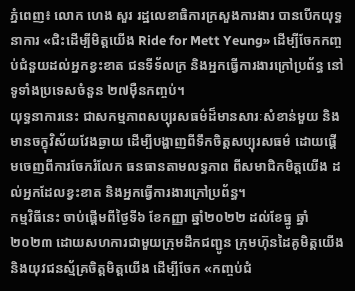ភ្នំពេញ៖ លោក ហេង សួរ រដ្ឋលេខាធិការក្រសួងការងារ បានបើកយុទ្ធនាការ «ជិះដើម្បីមិត្តយើង Ride for Mett Yeung» ដើម្បីចែកកញ្ចប់ជំនួយដល់អ្នកខ្វះខាត ជនទីទ័លក្រ និងអ្នកធ្វើការងារក្រៅប្រព័ន្ធ នៅទូទាំងប្រទេសចំនួន ២៧ម៉ឺនកញ្ចប់។
យុទ្ធនាការនេះ ជាសកម្មភាពសប្បុរសធម៌ដ៏មានសារៈសំខាន់មួយ និងមានចក្ខុវិស័យវែងឆ្ងាយ ដើម្បីបង្ហាញពីទឹកចិត្តសប្បុរសធម៌ ដោយផ្តើមចេញពីការចែករំលែក ធនធានតាមលទ្ធភាព ពីសមាជិកមិត្តយើង ដល់អ្នកដែលខ្វះខាត និងអ្នកធ្វើការងារក្រៅប្រព័ន្ធ។
កម្មវិធីនេះ ចាប់ផ្តើមពីថ្ងៃទី៦ ខែកញ្ញា ឆ្នាំ២០២២ ដល់ខែធ្នូ ឆ្នាំ២០២៣ ដោយសហការជាមួយក្រុមដឹកជញ្ជូន ក្រុមហ៊ុនដៃគូមិត្តយើង និងយុវជនស្ម័គ្រចិត្តមិត្តយើង ដើម្បីចែក «កញ្ចប់ជំ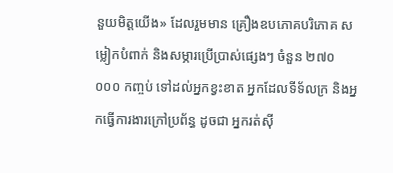នួយមិត្តយើង» ដែលរួមមាន គ្រឿងឧបភោគបរិភោគ សម្លៀកបំពាក់ និងសម្ភារប្រើប្រាស់ផ្សេងៗ ចំនួន ២៧០ ០០០ កញ្ចប់ ទៅដល់អ្នកខ្វះខាត អ្នកដែលទីទ័លក្រ និងអ្នកធ្វើការងារក្រៅប្រព័ន្ធ ដូចជា អ្នករត់ស៊ី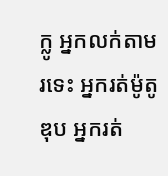ក្លូ អ្នកលក់តាមរទេះ អ្នករត់ម៉ូតូឌុប អ្នករត់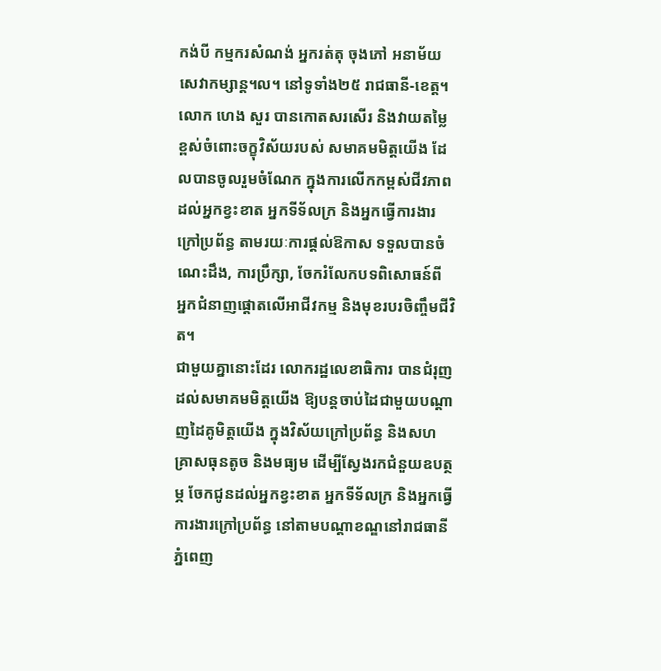កង់បី កម្មករសំណង់ អ្នករត់តុ ចុងភៅ អនាម័យ សេវាកម្សាន្ត។ល។ នៅទូទាំង២៥ រាជធានី-ខេត្ត។
លោក ហេង សួរ បានកោតសរសើរ និងវាយតម្លៃខ្ពស់ចំពោះចក្ខុវិស័យរបស់ សមាគមមិត្តយើង ដែលបានចូលរួមចំណែក ក្នុងការលើកកម្ពស់ជីវភាព ដល់អ្នកខ្វះខាត អ្នកទីទ័លក្រ និងអ្នកធ្វើការងារក្រៅប្រព័ន្ធ តាមរយៈការផ្តល់ឱកាស ទទួលបានចំណេះដឹង, ការប្រឹក្សា, ចែករំលែកបទពិសោធន៍ពី អ្នកជំនាញផ្តោតលើអាជីវកម្ម និងមុខរបរចិញ្ចឹមជីវិត។
ជាមួយគ្នានោះដែរ លោករដ្ឋលេខាធិការ បានជំរុញដល់សមាគមមិត្តយើង ឱ្យបន្តចាប់ដៃជាមួយបណ្តាញដៃគូមិត្តយើង ក្នុងវិស័យក្រៅប្រព័ន្ធ និងសហគ្រាសធុនតូច និងមធ្យម ដើម្បីស្វែងរកជំនួយឧបត្ថម្ភ ចែកជូនដល់អ្នកខ្វះខាត អ្នកទីទ័លក្រ និងអ្នកធ្វើការងារក្រៅប្រព័ន្ធ នៅតាមបណ្តាខណ្ឌនៅរាជធានីភ្នំពេញ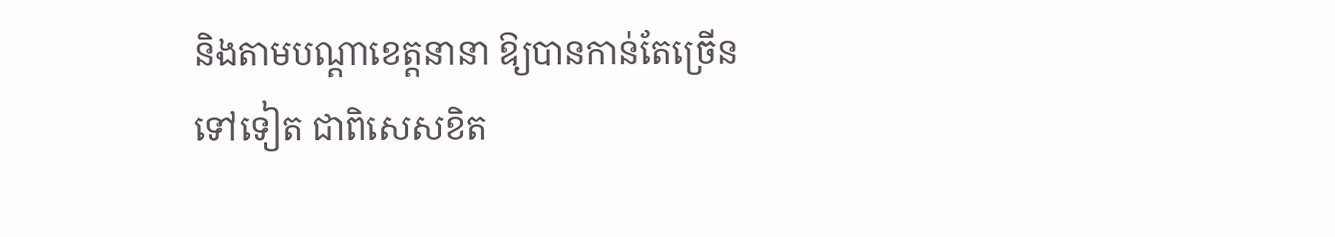និងតាមបណ្តាខេត្តនានា ឱ្យបានកាន់តែច្រើនទៅទៀត ជាពិសេសខិត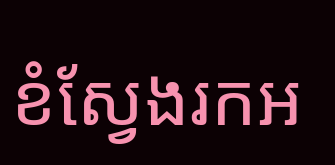ខំស្វែងរកអ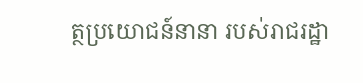ត្ថប្រយោជន៍នានា របស់រាជរដ្ឋា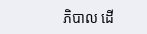ភិបាល ដើ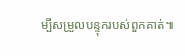ម្បីសម្រួលបន្ទុករបស់ពួកគាត់៕